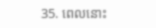35. ពេលនោះ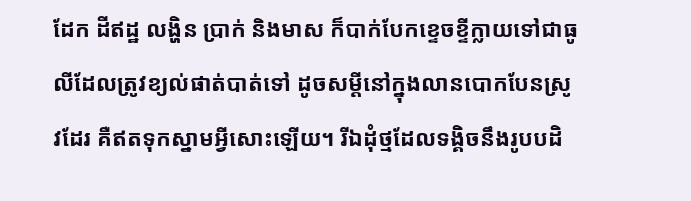ដែក ដីឥដ្ឋ លង្ហិន ប្រាក់ និងមាស ក៏បាក់បែកខ្ទេចខ្ទីក្លាយទៅជាធូលីដែលត្រូវខ្យល់ផាត់បាត់ទៅ ដូចសម្ដីនៅក្នុងលានបោកបែនស្រូវដែរ គឺឥតទុកស្នាមអ្វីសោះឡើយ។ រីឯដុំថ្មដែលទង្គិចនឹងរូបបដិ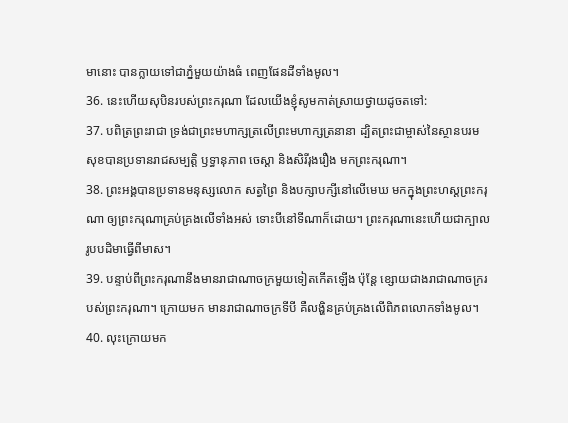មានោះ បានក្លាយទៅជាភ្នំមួយយ៉ាងធំ ពេញផែនដីទាំងមូល។
36. នេះហើយសុបិនរបស់ព្រះករុណា ដែលយើងខ្ញុំសូមកាត់ស្រាយថ្វាយដូចតទៅ:
37. បពិត្រព្រះរាជា ទ្រង់ជាព្រះមហាក្សត្រលើព្រះមហាក្សត្រនានា ដ្បិតព្រះជាម្ចាស់នៃស្ថានបរមសុខបានប្រទានរាជសម្បត្តិ ឫទ្ធានុភាព ចេស្ដា និងសិរីរុងរឿង មកព្រះករុណា។
38. ព្រះអង្គបានប្រទានមនុស្សលោក សត្វព្រៃ និងបក្សាបក្សីនៅលើមេឃ មកក្នុងព្រះហស្ដព្រះករុណា ឲ្យព្រះករុណាគ្រប់គ្រងលើទាំងអស់ ទោះបីនៅទីណាក៏ដោយ។ ព្រះករុណានេះហើយជាក្បាលរូបបដិមាធ្វើពីមាស។
39. បន្ទាប់ពីព្រះករុណានឹងមានរាជាណាចក្រមួយទៀតកើតឡើង ប៉ុន្តែ ខ្សោយជាងរាជាណាចក្ររបស់ព្រះករុណា។ ក្រោយមក មានរាជាណាចក្រទីបី គឺលង្ហិនគ្រប់គ្រងលើពិភពលោកទាំងមូល។
40. លុះក្រោយមក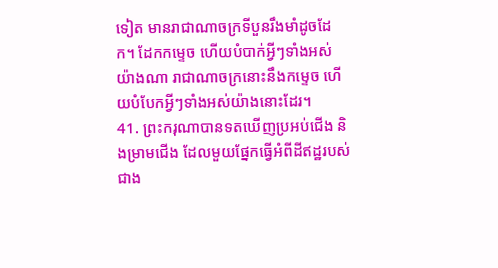ទៀត មានរាជាណាចក្រទីបួនរឹងមាំដូចដែក។ ដែកកម្ទេច ហើយបំបាក់អ្វីៗទាំងអស់យ៉ាងណា រាជាណាចក្រនោះនឹងកម្ទេច ហើយបំបែកអ្វីៗទាំងអស់យ៉ាងនោះដែរ។
41. ព្រះករុណាបានទតឃើញប្រអប់ជើង និងម្រាមជើង ដែលមួយផ្នែកធ្វើអំពីដីឥដ្ឋរបស់ជាង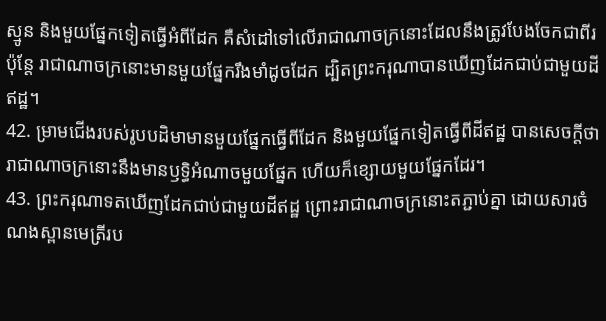ស្មូន និងមួយផ្នែកទៀតធ្វើអំពីដែក គឺសំដៅទៅលើរាជាណាចក្រនោះដែលនឹងត្រូវបែងចែកជាពីរ ប៉ុន្តែ រាជាណាចក្រនោះមានមួយផ្នែករឹងមាំដូចដែក ដ្បិតព្រះករុណាបានឃើញដែកជាប់ជាមួយដីឥដ្ឋ។
42. ម្រាមជើងរបស់រូបបដិមាមានមួយផ្នែកធ្វើពីដែក និងមួយផ្នែកទៀតធ្វើពីដីឥដ្ឋ បានសេចក្ដីថា រាជាណាចក្រនោះនឹងមានឫទ្ធិអំណាចមួយផ្នែក ហើយក៏ខ្សោយមួយផ្នែកដែរ។
43. ព្រះករុណាទតឃើញដែកជាប់ជាមួយដីឥដ្ឋ ព្រោះរាជាណាចក្រនោះតភ្ជាប់គ្នា ដោយសារចំណងស្ពានមេត្រីរប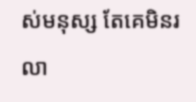ស់មនុស្ស តែគេមិនរលា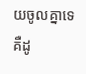យចូលគ្នាទេ គឺដូ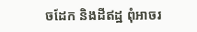ចដែក និងដីឥដ្ឋ ពុំអាចរ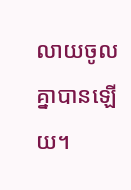លាយចូលគ្នាបានឡើយ។